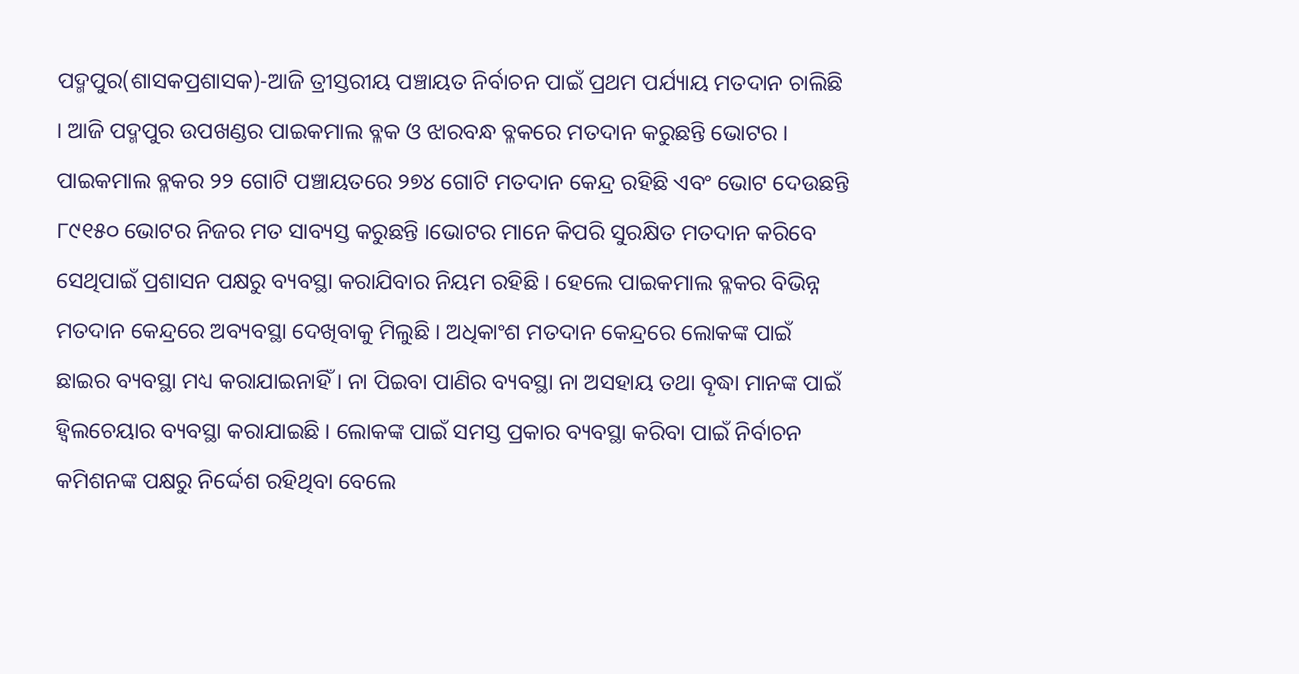ପଦ୍ମପୁର(ଶାସକପ୍ରଶାସକ)-ଆଜି ତ୍ରୀସ୍ତରୀୟ ପଞ୍ଚାୟତ ନିର୍ବାଚନ ପାଇଁ ପ୍ରଥମ ପର୍ଯ୍ୟାୟ ମତଦାନ ଚାଲିଛି । ଆଜି ପଦ୍ମପୁର ଉପଖଣ୍ଡର ପାଇକମାଲ ବ୍ଳକ ଓ ଝାରବନ୍ଧ ବ୍ଳକରେ ମତଦାନ କରୁଛନ୍ତି ଭୋଟର । ପାଇକମାଲ ବ୍ଳକର ୨୨ ଗୋଟି ପଞ୍ଚାୟତରେ ୨୭୪ ଗୋଟି ମତଦାନ କେନ୍ଦ୍ର ରହିଛି ଏବଂ ଭୋଟ ଦେଉଛନ୍ତି ୮୯୧୫୦ ଭୋଟର ନିଜର ମତ ସାବ୍ୟସ୍ତ କରୁଛନ୍ତି ।ଭୋଟର ମାନେ କିପରି ସୁରକ୍ଷିତ ମତଦାନ କରିବେ ସେଥିପାଇଁ ପ୍ରଶାସନ ପକ୍ଷରୁ ବ୍ୟବସ୍ଥା କରାଯିବାର ନିୟମ ରହିଛି । ହେଲେ ପାଇକମାଲ ବ୍ଳକର ବିଭିନ୍ନ ମତଦାନ କେନ୍ଦ୍ରରେ ଅବ୍ୟବସ୍ଥା ଦେଖିବାକୁ ମିଲୁଛି । ଅଧିକାଂଶ ମତଦାନ କେନ୍ଦ୍ରରେ ଲୋକଙ୍କ ପାଇଁ ଛାଇର ବ୍ୟବସ୍ଥା ମଧ୍ୟ କରାଯାଇନାହିଁ । ନା ପିଇବା ପାଣିର ବ୍ୟବସ୍ଥା ନା ଅସହାୟ ତଥା ବୄଦ୍ଧା ମାନଙ୍କ ପାଇଁ ହ୍ବିଲଚେୟାର ବ୍ୟବସ୍ଥା କରାଯାଇଛି । ଲୋକଙ୍କ ପାଇଁ ସମସ୍ତ ପ୍ରକାର ବ୍ୟବସ୍ଥା କରିବା ପାଇଁ ନିର୍ବାଚନ କମିଶନଙ୍କ ପକ୍ଷରୁ ନିର୍ଦ୍ଦେଶ ରହିଥିବା ବେଲେ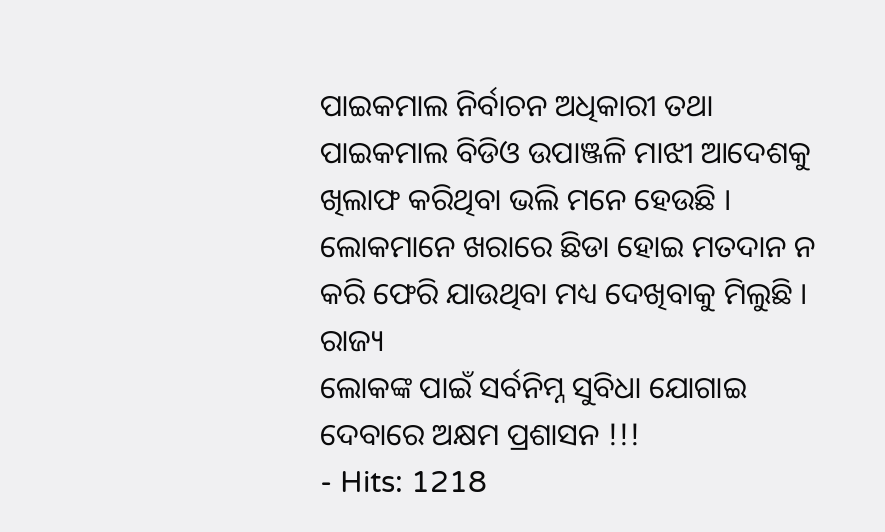ପାଇକମାଲ ନିର୍ବାଚନ ଅଧିକାରୀ ତଥା ପାଇକମାଲ ବିଡିଓ ଉପାଞ୍ଜଳି ମାଝୀ ଆଦେଶକୁ ଖିଲାଫ କରିଥିବା ଭଲି ମନେ ହେଉଛି । ଲୋକମାନେ ଖରାରେ ଛିଡା ହୋଇ ମତଦାନ ନ କରି ଫେରି ଯାଉଥିବା ମଧ୍ୟ ଦେଖିବାକୁ ମିଲୁଛି ।
ରାଜ୍ୟ
ଲୋକଙ୍କ ପାଇଁ ସର୍ବନିମ୍ନ ସୁବିଧା ଯୋଗାଇ ଦେବାରେ ଅକ୍ଷମ ପ୍ରଶାସନ !!!
- Hits: 1218